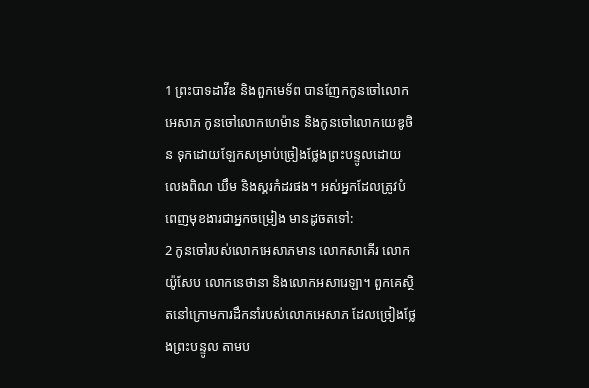1 ព្រះបាទដាវីឌ និងពួកមេទ័ព បានញែកកូនចៅលោកអេសាភ កូនចៅលោកហេម៉ាន និងកូនចៅលោកយេឌូថិន ទុកដោយឡែកសម្រាប់ច្រៀងថ្លែងព្រះបន្ទូលដោយលេងពិណ ឃឹម និងស្គរកំដរផង។ អស់អ្នកដែលត្រូវបំពេញមុខងារជាអ្នកចម្រៀង មានដូចតទៅ:
2 កូនចៅរបស់លោកអេសាភមាន លោកសាគើរ លោកយ៉ូសែប លោកនេថានា និងលោកអសារេឡា។ ពួកគេស្ថិតនៅក្រោមការដឹកនាំរបស់លោកអេសាភ ដែលច្រៀងថ្លែងព្រះបន្ទូល តាមប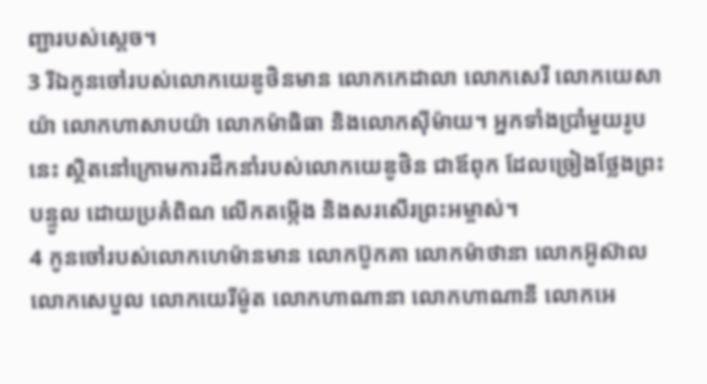ញ្ជារបស់ស្ដេច។
3 រីឯកូនចៅរបស់លោកយេឌូថិនមាន លោកកេដាលា លោកសេរី លោកយេសាយ៉ា លោកហាសាបយ៉ា លោកម៉ាធិធា និងលោកស៊ីម៉ាយ។ អ្នកទាំងប្រាំមួយរូបនេះ ស្ថិតនៅក្រោមការដឹកនាំរបស់លោកយេឌូថិន ជាឪពុក ដែលច្រៀងថ្លែងព្រះបន្ទូល ដោយប្រគំពិណ លើកតម្កើង និងសរសើរព្រះអម្ចាស់។
4 កូនចៅរបស់លោកហេម៉ានមាន លោកប៊ូកគា លោកម៉ាថានា លោកអ៊ូស៊ាល លោកសេបួល លោកយេរីម៉ូត លោកហាណានា លោកហាណានី លោកអេ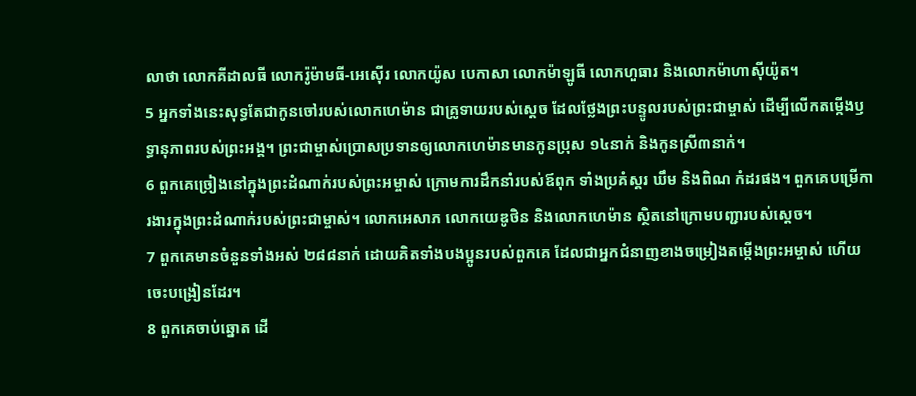លាថា លោកគីដាលធី លោករ៉ូម៉ាមធី-អេស៊ើរ លោកយ៉ូស បេកាសា លោកម៉ាឡូធី លោកហួធារ និងលោកម៉ាហាស៊ីយ៉ូត។
5 អ្នកទាំងនេះសុទ្ធតែជាកូនចៅរបស់លោកហេម៉ាន ជាគ្រូទាយរបស់ស្ដេច ដែលថ្លែងព្រះបន្ទូលរបស់ព្រះជាម្ចាស់ ដើម្បីលើកតម្កើងឫទ្ធានុភាពរបស់ព្រះអង្គ។ ព្រះជាម្ចាស់ប្រោសប្រទានឲ្យលោកហេម៉ានមានកូនប្រុស ១៤នាក់ និងកូនស្រី៣នាក់។
6 ពួកគេច្រៀងនៅក្នុងព្រះដំណាក់របស់ព្រះអម្ចាស់ ក្រោមការដឹកនាំរបស់ឪពុក ទាំងប្រគំស្គរ ឃឹម និងពិណ កំដរផង។ ពួកគេបម្រើការងារក្នុងព្រះដំណាក់របស់ព្រះជាម្ចាស់។ លោកអេសាភ លោកយេឌូថិន និងលោកហេម៉ាន ស្ថិតនៅក្រោមបញ្ជារបស់ស្ដេច។
7 ពួកគេមានចំនួនទាំងអស់ ២៨៨នាក់ ដោយគិតទាំងបងប្អូនរបស់ពួកគេ ដែលជាអ្នកជំនាញខាងចម្រៀងតម្កើងព្រះអម្ចាស់ ហើយចេះបង្រៀនដែរ។
8 ពួកគេចាប់ឆ្នោត ដើ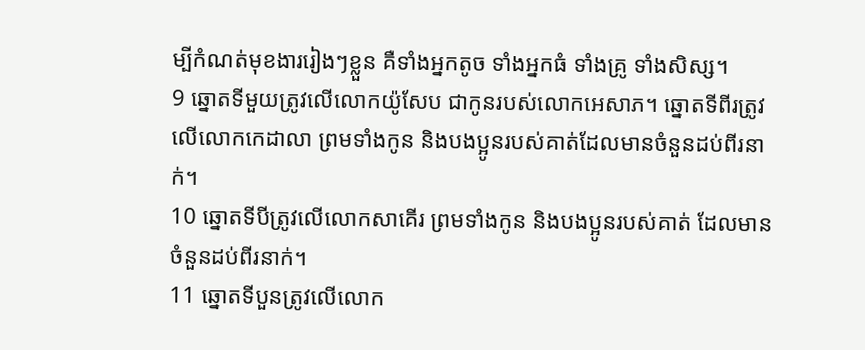ម្បីកំណត់មុខងាររៀងៗខ្លួន គឺទាំងអ្នកតូច ទាំងអ្នកធំ ទាំងគ្រូ ទាំងសិស្ស។
9 ឆ្នោតទីមួយត្រូវលើលោកយ៉ូសែប ជាកូនរបស់លោកអេសាភ។ ឆ្នោតទីពីរត្រូវលើលោកកេដាលា ព្រមទាំងកូន និងបងប្អូនរបស់គាត់ដែលមានចំនួនដប់ពីរនាក់។
10 ឆ្នោតទីបីត្រូវលើលោកសាគើរ ព្រមទាំងកូន និងបងប្អូនរបស់គាត់ ដែលមានចំនួនដប់ពីរនាក់។
11 ឆ្នោតទីបួនត្រូវលើលោក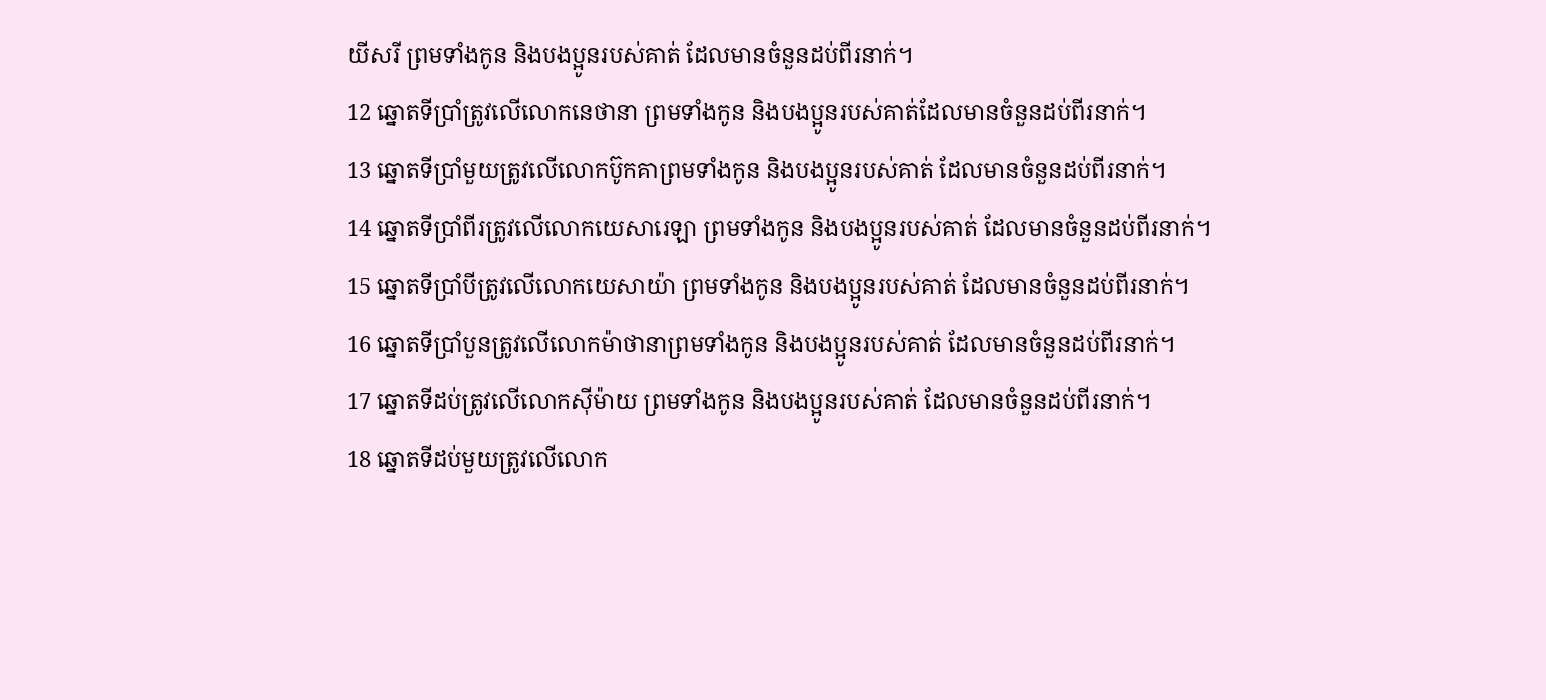យីសរី ព្រមទាំងកូន និងបងប្អូនរបស់គាត់ ដែលមានចំនួនដប់ពីរនាក់។
12 ឆ្នោតទីប្រាំត្រូវលើលោកនេថានា ព្រមទាំងកូន និងបងប្អូនរបស់គាត់ដែលមានចំនួនដប់ពីរនាក់។
13 ឆ្នោតទីប្រាំមួយត្រូវលើលោកប៊ូកគាព្រមទាំងកូន និងបងប្អូនរបស់គាត់ ដែលមានចំនួនដប់ពីរនាក់។
14 ឆ្នោតទីប្រាំពីរត្រូវលើលោកយេសារេឡា ព្រមទាំងកូន និងបងប្អូនរបស់គាត់ ដែលមានចំនួនដប់ពីរនាក់។
15 ឆ្នោតទីប្រាំបីត្រូវលើលោកយេសាយ៉ា ព្រមទាំងកូន និងបងប្អូនរបស់គាត់ ដែលមានចំនួនដប់ពីរនាក់។
16 ឆ្នោតទីប្រាំបួនត្រូវលើលោកម៉ាថានាព្រមទាំងកូន និងបងប្អូនរបស់គាត់ ដែលមានចំនួនដប់ពីរនាក់។
17 ឆ្នោតទីដប់ត្រូវលើលោកស៊ីម៉ាយ ព្រមទាំងកូន និងបងប្អូនរបស់គាត់ ដែលមានចំនួនដប់ពីរនាក់។
18 ឆ្នោតទីដប់មួយត្រូវលើលោក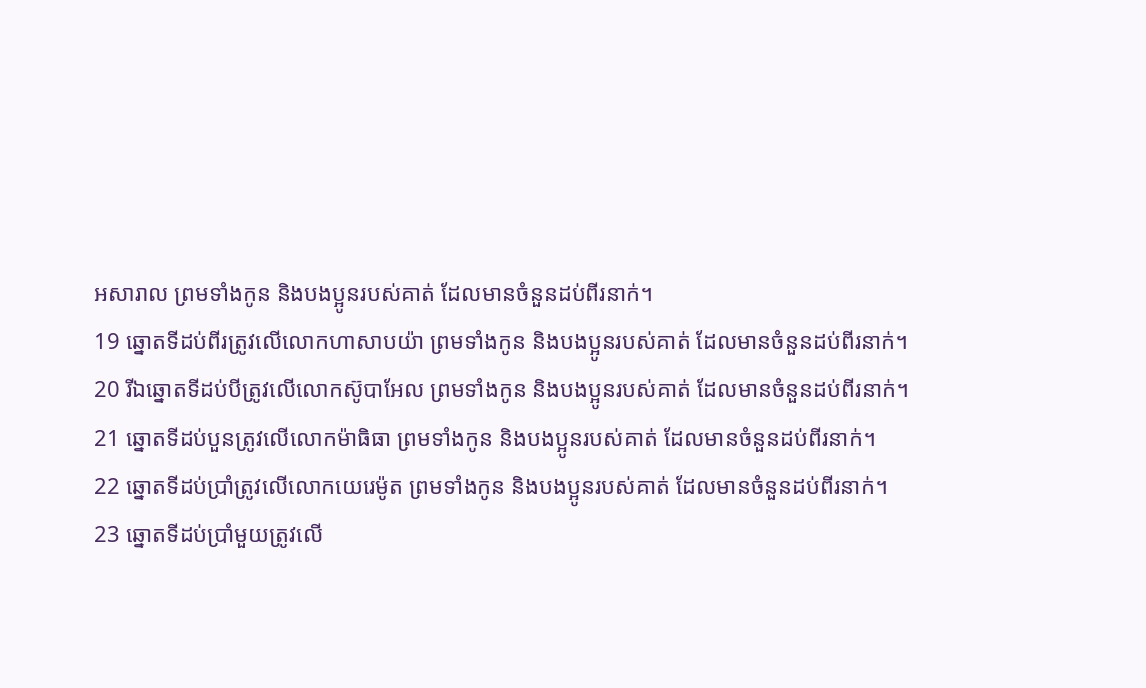អសារាល ព្រមទាំងកូន និងបងប្អូនរបស់គាត់ ដែលមានចំនួនដប់ពីរនាក់។
19 ឆ្នោតទីដប់ពីរត្រូវលើលោកហាសាបយ៉ា ព្រមទាំងកូន និងបងប្អូនរបស់គាត់ ដែលមានចំនួនដប់ពីរនាក់។
20 រីឯឆ្នោតទីដប់បីត្រូវលើលោកស៊ូបាអែល ព្រមទាំងកូន និងបងប្អូនរបស់គាត់ ដែលមានចំនួនដប់ពីរនាក់។
21 ឆ្នោតទីដប់បួនត្រូវលើលោកម៉ាធិធា ព្រមទាំងកូន និងបងប្អូនរបស់គាត់ ដែលមានចំនួនដប់ពីរនាក់។
22 ឆ្នោតទីដប់ប្រាំត្រូវលើលោកយេរេម៉ូត ព្រមទាំងកូន និងបងប្អូនរបស់គាត់ ដែលមានចំនួនដប់ពីរនាក់។
23 ឆ្នោតទីដប់ប្រាំមួយត្រូវលើ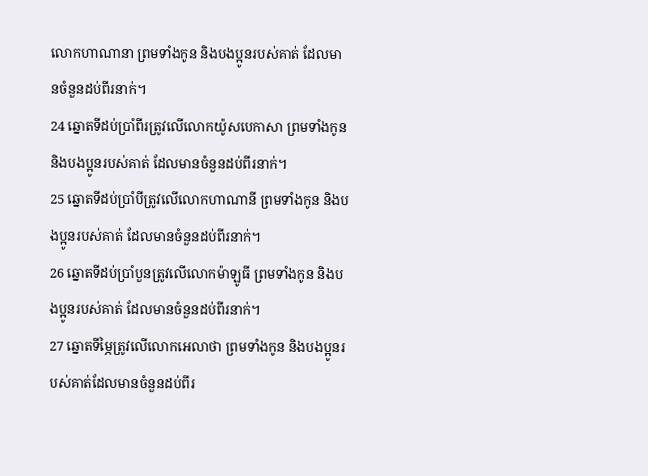លោកហាណានា ព្រមទាំងកូន និងបងប្អូនរបស់គាត់ ដែលមានចំនួនដប់ពីរនាក់។
24 ឆ្នោតទីដប់ប្រាំពីរត្រូវលើលោកយ៉ូសបេកាសា ព្រមទាំងកូន និងបងប្អូនរបស់គាត់ ដែលមានចំនួនដប់ពីរនាក់។
25 ឆ្នោតទីដប់ប្រាំបីត្រូវលើលោកហាណានី ព្រមទាំងកូន និងបងប្អូនរបស់គាត់ ដែលមានចំនួនដប់ពីរនាក់។
26 ឆ្នោតទីដប់ប្រាំបួនត្រូវលើលោកម៉ាឡូធី ព្រមទាំងកូន និងបងប្អូនរបស់គាត់ ដែលមានចំនួនដប់ពីរនាក់។
27 ឆ្នោតទីម្ភៃត្រូវលើលោកអេលាថា ព្រមទាំងកូន និងបងប្អូនរបស់គាត់ដែលមានចំនួនដប់ពីរ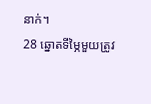នាក់។
28 ឆ្នោតទីម្ភៃមួយត្រូវ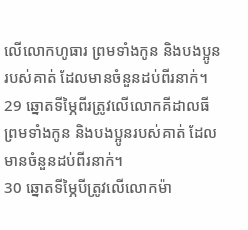លើលោកហូធារ ព្រមទាំងកូន និងបងប្អូនរបស់គាត់ ដែលមានចំនួនដប់ពីរនាក់។
29 ឆ្នោតទីម្ភៃពីរត្រូវលើលោកគីដាលធី ព្រមទាំងកូន និងបងប្អូនរបស់គាត់ ដែលមានចំនួនដប់ពីរនាក់។
30 ឆ្នោតទីម្ភៃបីត្រូវលើលោកម៉ា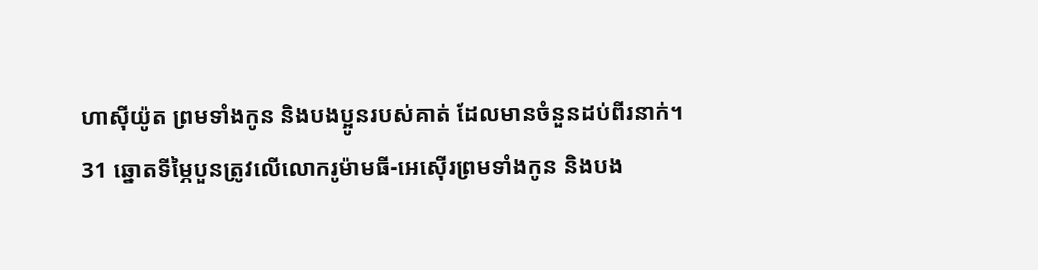ហាស៊ីយ៉ូត ព្រមទាំងកូន និងបងប្អូនរបស់គាត់ ដែលមានចំនួនដប់ពីរនាក់។
31 ឆ្នោតទីម្ភៃបួនត្រូវលើលោករូម៉ាមធី-អេស៊ើរព្រមទាំងកូន និងបង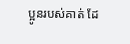ប្អូនរបស់គាត់ ដែ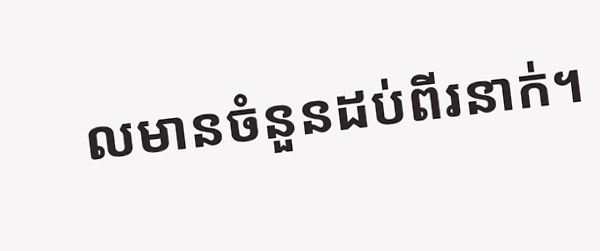លមានចំនួនដប់ពីរនាក់។